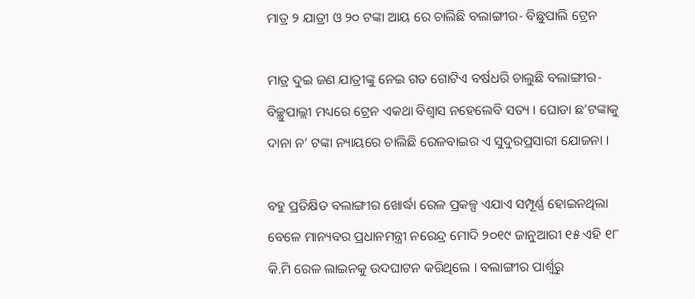ମାତ୍ର ୨ ଯାତ୍ରୀ ଓ ୨୦ ଟଙ୍କା ଆୟ ରେ ଚାଲିଛି ବଲାଙ୍ଗୀର- ବିଛୁପାଲି ଟ୍ରେନ

ମାତ୍ର ଦୁଇ ଜଣ ଯାତ୍ରୀଙ୍କୁ ନେଇ ଗତ ଗୋଟିଏ ବର୍ଷଧରି ଚାଲୁଛି ବଲାଙ୍ଗୀର-ବିଚ୍ଛୁପାଲ୍ଲୀ ମଧ୍ୟରେ ଟ୍ରେନ ଏକଥା ବିଶ୍ବାସ ନହେଲେବି ସତ୍ୟ । ଘୋଡା ଛ’ଟଙ୍କାକୁ ଦାନା ନ’ ଟଙ୍କା ନ୍ୟାୟରେ ଚାଲିଛି ରେଳବାଇର ଏ ସୁଦୁରପ୍ରସାରୀ ଯୋଜନା ।

ବହୁ ପ୍ରତିକ୍ଷିତ ବଲାଙ୍ଗୀର ଖୋର୍ଦ୍ଧା ରେଳ ପ୍ରକଳ୍ପ ଏଯାଏ ସମ୍ପୂର୍ଣ୍ଣ ହୋଇନଥିଲା ବେଳେ ମାନ୍ୟବର ପ୍ରଧାନମନ୍ତ୍ରୀ ନରେନ୍ଦ୍ର ମୋଦି ୨୦୧୯ ଜାନୁଆରୀ ୧୫ ଏହି ୧୮ କି.ମି ରେଳ ଲାଇନକୁ ଉଦଘାଟନ କରିଥିଲେ । ବଲାଙ୍ଗୀର ପାର୍ଶ୍ଵରୁ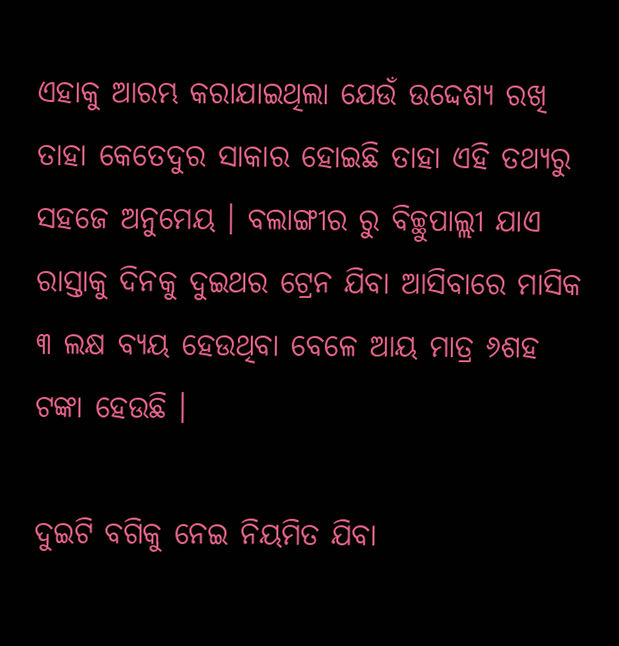ଏହାକୁ ଆରମ୍ଭ କରାଯାଇଥିଲା ଯେଉଁ ଉଦ୍ଦେଶ୍ୟ ରଖି ତାହା କେତେଦୁର ସାକାର ହୋଇଛି ତାହା ଏହି ତଥ୍ୟରୁ ସହଜେ ଅନୁମେୟ । ବଲାଙ୍ଗୀର ରୁ ବିଚ୍ଛୁପାଲ୍ଲୀ ଯାଏ ରାସ୍ତାକୁ ଦିନକୁ ଦୁଇଥର ଟ୍ରେନ ଯିବା ଆସିବାରେ ମାସିକ ୩ ଲକ୍ଷ ବ୍ୟୟ ହେଉଥିବା ବେଳେ ଆୟ ମାତ୍ର ୬ଶହ ଟଙ୍କା ହେଉଛି ।

ଦୁଇଟି ବଗିକୁ ନେଇ ନିୟମିତ ଯିବା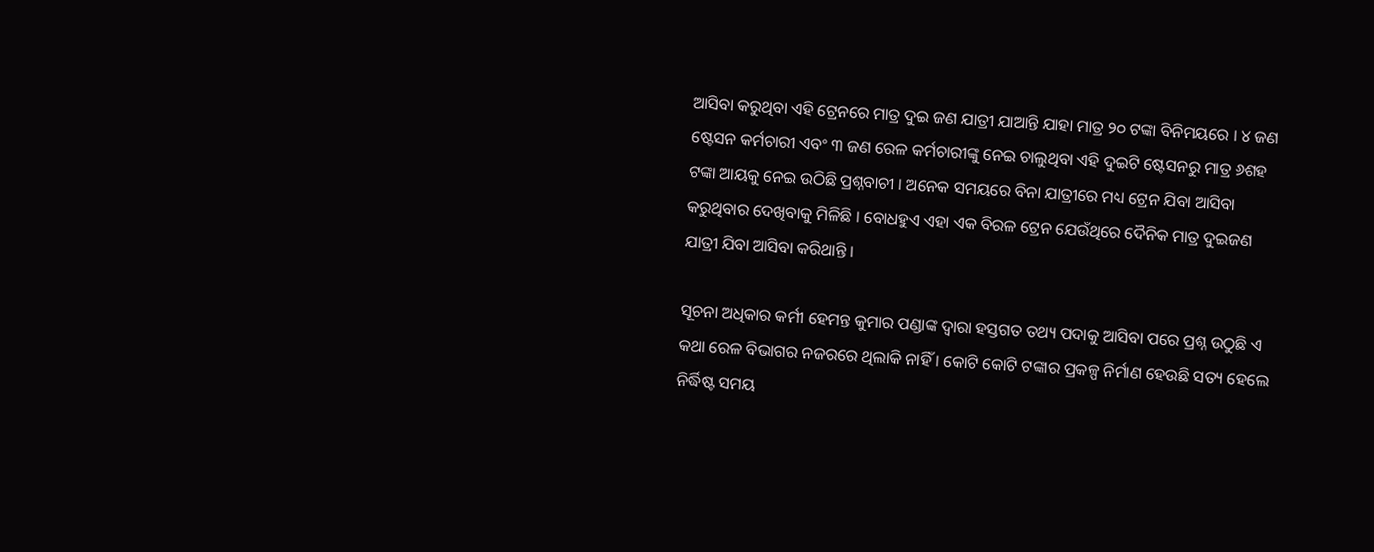ଆସିବା କରୁଥିବା ଏହି ଟ୍ରେନରେ ମାତ୍ର ଦୁଇ ଜଣ ଯାତ୍ରୀ ଯାଆନ୍ତି ଯାହା ମାତ୍ର ୨୦ ଟଙ୍କା ବିନିମୟରେ । ୪ ଜଣ ଷ୍ଟେସନ କର୍ମଚାରୀ ଏବଂ ୩ ଜଣ ରେଳ କର୍ମଚାରୀଙ୍କୁ ନେଇ ଚାଲୁଥିବା ଏହି ଦୁଇଟି ଷ୍ଟେସନରୁ ମାତ୍ର ୬ଶହ ଟଙ୍କା ଆୟକୁ ନେଇ ଉଠିଛି ପ୍ରଶ୍ନବାଚୀ । ଅନେକ ସମୟରେ ବିନା ଯାତ୍ରୀରେ ମଧ୍ୟ ଟ୍ରେନ ଯିବା ଆସିବା କରୁଥିବାର ଦେଖିବାକୁ ମିଳିଛି । ବୋଧହୁଏ ଏହା ଏକ ବିରଳ ଟ୍ରେନ ଯେଉଁଥିରେ ଦୈନିକ ମାତ୍ର ଦୁଇଜଣ ଯାତ୍ରୀ ଯିବା ଆସିବା କରିଥାନ୍ତି ।

ସୂଚନା ଅଧିକାର କର୍ମୀ ହେମନ୍ତ କୁମାର ପଣ୍ଡାଙ୍କ ଦ୍ବାରା ହସ୍ତଗତ ତଥ୍ୟ ପଦାକୁ ଆସିବା ପରେ ପ୍ରଶ୍ନ ଉଠୁଛି ଏ କଥା ରେଳ ବିଭାଗର ନଜରରେ ଥିଲାକି ନାହିଁ । କୋଟି କୋଟି ଟଙ୍କାର ପ୍ରକଳ୍ପ ନିର୍ମାଣ ହେଉଛି ସତ୍ୟ ହେଲେ ନିର୍ଦ୍ଧିଷ୍ଟ ସମୟ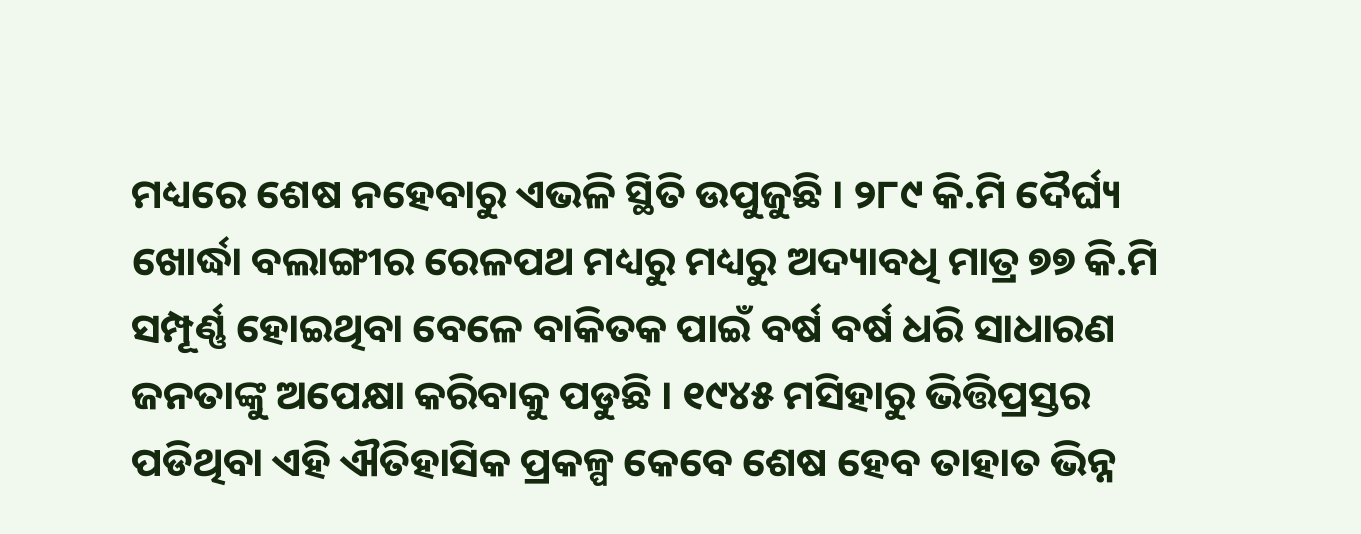ମଧ୍ୟରେ ଶେଷ ନହେବାରୁ ଏଭଳି ସ୍ଥିତି ଉପୁଜୁଛି । ୨୮୯ କି.ମି ଦୈର୍ଘ୍ୟ ଖୋର୍ଦ୍ଧା ବଲାଙ୍ଗୀର ରେଳପଥ ମଧ୍ୟରୁ ମଧ୍ୟରୁ ଅଦ୍ୟାବଧି ମାତ୍ର ୭୭ କି.ମି ସମ୍ପୂର୍ଣ୍ଣ ହୋଇଥିବା ବେଳେ ବାକିତକ ପାଇଁ ବର୍ଷ ବର୍ଷ ଧରି ସାଧାରଣ ଜନତାଙ୍କୁ ଅପେକ୍ଷା କରିବାକୁ ପଡୁଛି । ୧୯୪୫ ମସିହାରୁ ଭିତ୍ତିପ୍ରସ୍ତର ପଡିଥିବା ଏହି ଐତିହାସିକ ପ୍ରକଳ୍ପ କେବେ ଶେଷ ହେବ ତାହାତ ଭିନ୍ନ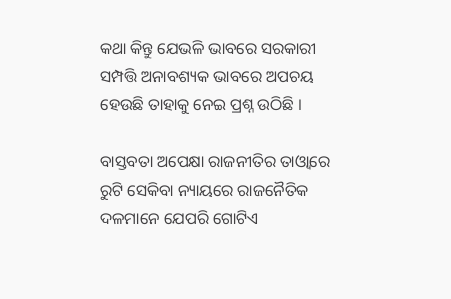କଥା କିନ୍ତୁ ଯେଭଳି ଭାବରେ ସରକାରୀ ସମ୍ପତ୍ତି ଅନାବଶ୍ୟକ ଭାବରେ ଅପଚୟ ହେଉଛି ତାହାକୁ ନେଇ ପ୍ରଶ୍ନ ଉଠିଛି ।

ବାସ୍ତବତା ଅପେକ୍ଷା ରାଜନୀତିର ତାଓ୍ବାରେ ରୁଟି ସେକିବା ନ୍ୟାୟରେ ରାଜନୈତିକ ଦଳମାନେ ଯେପରି ଗୋଟିଏ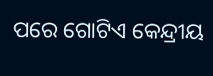ପରେ ଗୋଟିଏ କେନ୍ଦ୍ରୀୟ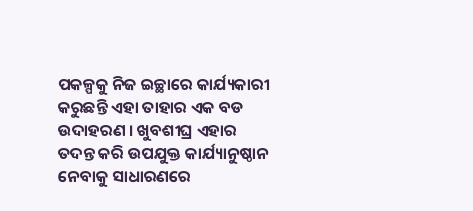ପକଳ୍ପକୁ ନିଜ ଇଚ୍ଛାରେ କାର୍ଯ୍ୟକାରୀ କରୁଛନ୍ତି ଏହା ତାହାର ଏକ ବଡ ଉଦାହରଣ । ଖୁବଶୀଘ୍ର ଏହାର ତଦନ୍ତ କରି ଉପଯୁକ୍ତ କାର୍ଯ୍ୟାନୁଷ୍ଠାନ ନେବାକୁ ସାଧାରଣରେ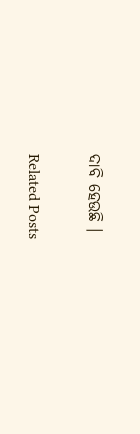ଦାବି ହେଉଛି ।

Related Posts